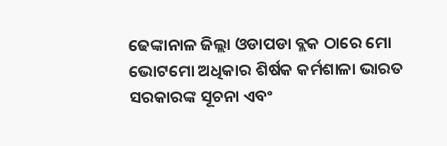ଢେଙ୍କାନାଳ ଜିଲ୍ଲା ଓଡାପଡା ବ୍ଲକ ଠାରେ ମୋ ଭୋଟମୋ ଅଧିକାର ଶିର୍ଷକ କର୍ମଶାଳା ଭାରତ ସରକାରଙ୍କ ସୂଚନା ଏବଂ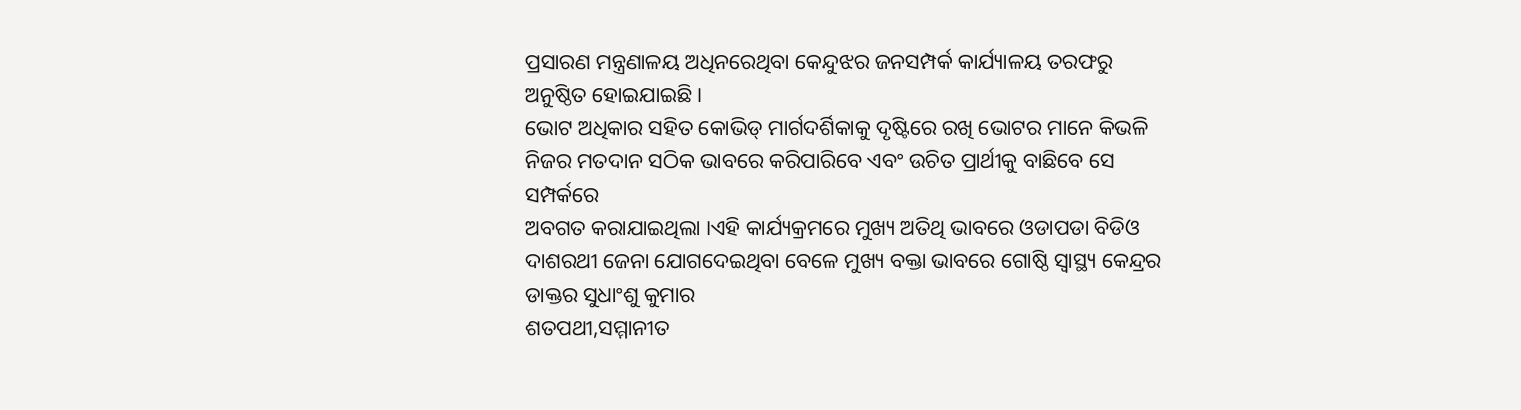ପ୍ରସାରଣ ମନ୍ତ୍ରଣାଳୟ ଅଧିନରେଥିବା କେନ୍ଦୁଝର ଜନସମ୍ପର୍କ କାର୍ଯ୍ୟାଳୟ ତରଫରୁ ଅନୁଷ୍ଠିତ ହୋଇଯାଇଛି ।
ଭୋଟ ଅଧିକାର ସହିତ କୋଭିଡ୍ ମାର୍ଗଦର୍ଶିକାକୁ ଦୃଷ୍ଟିରେ ରଖି ଭୋଟର ମାନେ କିଭଳି ନିଜର ମତଦାନ ସଠିକ ଭାବରେ କରିପାରିବେ ଏବଂ ଉଚିତ ପ୍ରାର୍ଥୀକୁ ବାଛିବେ ସେ ସମ୍ପର୍କରେ
ଅବଗତ କରାଯାଇଥିଲା ।ଏହି କାର୍ଯ୍ୟକ୍ରମରେ ମୁଖ୍ୟ ଅତିଥି ଭାବରେ ଓଡାପଡା ବିଡିଓ ଦାଶରଥୀ ଜେନା ଯୋଗଦେଇଥିବା ବେଳେ ମୁଖ୍ୟ ବକ୍ତା ଭାବରେ ଗୋଷ୍ଠି ସ୍ୱାସ୍ଥ୍ୟ କେନ୍ଦ୍ରର ଡାକ୍ତର ସୁଧାଂଶୁ କୁମାର
ଶତପଥୀ,ସମ୍ମାନୀତ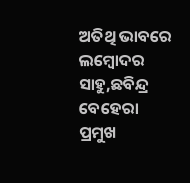ଅତିଥି ଭାବରେ ଲମ୍ବୋଦର ସାହୁ,ଛବିନ୍ଦ୍ର ବେହେରା ପ୍ରମୁଖ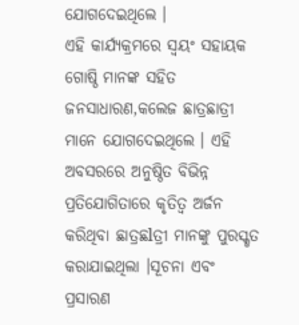ଯୋଗଦେଇଥିଲେ ।
ଏହି କାର୍ଯ୍ୟକ୍ରମରେ ସ୍ୱୟଂ ସହାୟକ ଗୋଷ୍ଠି ମାନଙ୍କ ସହିତ ଜନସାଧାରଣ,କଲେଜ ଛାତ୍ରଛାତ୍ରୀ ମାନେ ଯୋଗଦେଇଥିଲେ । ଏହି ଅବସରରେ ଅନୁଷ୍ଠିତ ବିଭିନ୍ନ ପ୍ରତିଯୋଗିତାରେ କୃତିତ୍ୱ ଅର୍ଜନ କରିଥିବା ଛାତ୍ରଛlତ୍ରୀ ମାନଙ୍କୁ ପୁରସ୍କୃତ କରାଯାଇଥିଲା ।ସୂଚନା ଏବଂ ପ୍ରସାରଣ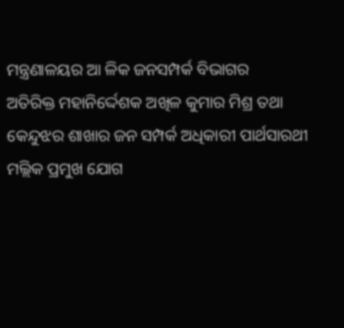ମନ୍ତ୍ରଣାଳୟର ଆ ଳିକ ଜନସମ୍ପର୍କ ବିଭାଗର
ଅତିରିକ୍ତ ମହାନିର୍ଦ୍ଦେଶକ ଅଖିଳ କୁମାର ମିଶ୍ର ତଥା କେନ୍ଦୁଝର ଶାଖାର ଜନ ସମ୍ପର୍କ ଅଧିକାରୀ ପାର୍ଥସାରଥୀ ମଲ୍ଲିକ ପ୍ରମୁଖ ଯୋଗ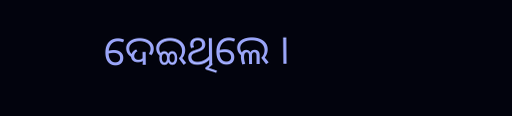ଦେଇଥିଲେ ।